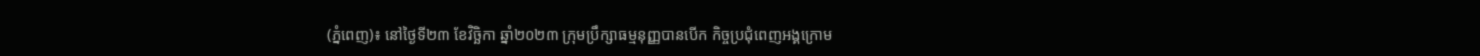(ភ្នំពេញ)៖ នៅថ្ងៃទី២៣ ខែវិច្ឆិកា ឆ្នាំ២០២៣ ក្រុមប្រឹក្សាធម្មនុញ្ញបានបើក កិច្ចប្រជុំពេញអង្គក្រោម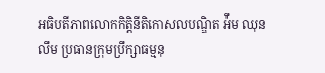អធិបតីភាពលោកកិត្តិនីតិកោសលបណ្ឌិត អ៉ឹម ឈុនលឹម ប្រធានក្រុមប្រឹក្សាធម្មនុ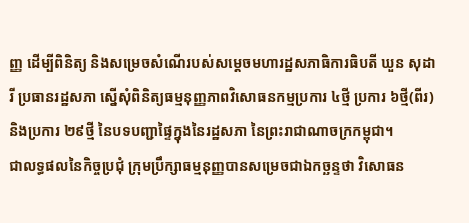ញ្ញ ដើម្បីពិនិត្យ និងសម្រេចសំណើរបស់សម្ដេចមហារដ្ឋសភាធិការធិបតី ឃួន សុដារី ប្រធានរដ្ឋសភា ស្នើសុំពិនិត្យធម្មនុញ្ញភាពវិសោធនកម្មប្រការ ៤ថ្មី ប្រការ ៦ថ្មី(ពីរ) និងប្រការ ២៩ថ្មី នៃបទបញ្ជាផ្ទៃក្នុងនៃរដ្ឋសភា នៃព្រះរាជាណាចក្រកម្ពុជា។
ជាលទ្ធផលនៃកិច្ចប្រជុំ ក្រុមប្រឹក្សាធម្មនុញ្ញបានសម្រេចជាឯកច្ឆន្ទថា វិសោធន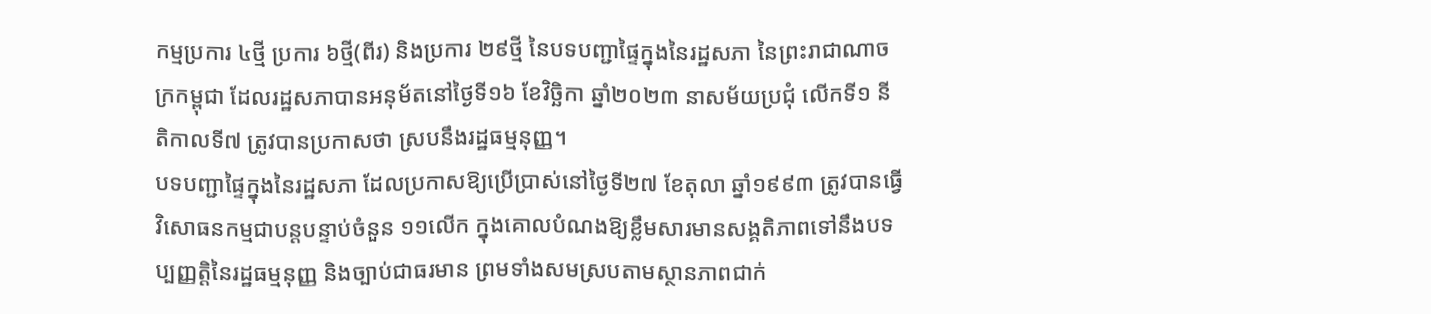កម្មប្រការ ៤ថ្មី ប្រការ ៦ថ្មី(ពីរ) និងប្រការ ២៩ថ្មី នៃបទបញ្ជាផ្ទៃក្នុងនៃរដ្ឋសភា នៃព្រះរាជាណាចក្រកម្ពុជា ដែលរដ្ឋសភាបានអនុម័តនៅថ្ងៃទី១៦ ខែវិច្ឆិកា ឆ្នាំ២០២៣ នាសម័យប្រជុំ លើកទី១ នីតិកាលទី៧ ត្រូវបានប្រកាសថា ស្របនឹងរដ្ឋធម្មនុញ្ញ។
បទបញ្ជាផ្ទៃក្នុងនៃរដ្ឋសភា ដែលប្រកាសឱ្យប្រើប្រាស់នៅថ្ងៃទី២៧ ខែតុលា ឆ្នាំ១៩៩៣ ត្រូវបានធ្វើវិសោធនកម្មជាបន្តបន្ទាប់ចំនួន ១១លើក ក្នុងគោលបំណងឱ្យខ្លឹមសារមានសង្គតិភាពទៅនឹងបទប្បញ្ញត្តិនៃរដ្ឋធម្មនុញ្ញ និងច្បាប់ជាធរមាន ព្រមទាំងសមស្របតាមស្ថានភាពជាក់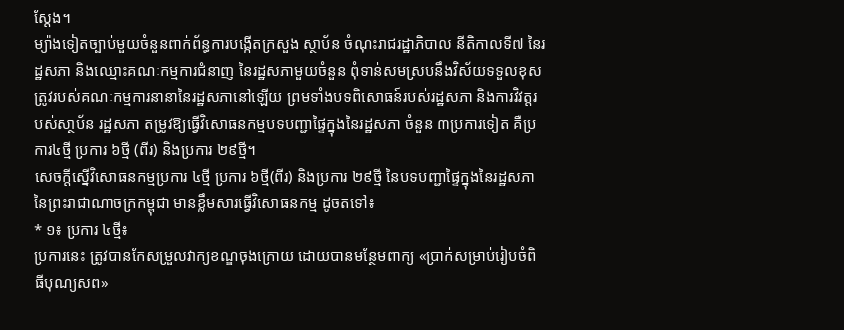ស្ដែង។
ម្យ៉ាងទៀតច្បាប់មួយចំនួនពាក់ព័ន្ធការបង្កើតក្រសួង ស្ថាប័ន ចំណុះរាជរដ្ឋាភិបាល នីតិកាលទី៧ នៃរដ្ឋសភា និងឈ្មោះគណៈកម្មការជំនាញ នៃរដ្ឋសភាមួយចំនួន ពុំទាន់សមស្របនឹងវិស័យទទួលខុសត្រូវរបស់គណៈកម្មការនានានៃរដ្ឋសភានៅឡើយ ព្រមទាំងបទពិសោធន៍របស់រដ្ឋសភា និងការវិវត្តរបស់សា្ថប័ន រដ្ឋសភា តម្រូវឱ្យធ្វើវិសោធនកម្មបទបញ្ជាផ្ទៃក្នុងនៃរដ្ឋសភា ចំនួន ៣ប្រការទៀត គឺប្រការ៤ថ្មី ប្រការ ៦ថ្មី (ពីរ) និងប្រការ ២៩ថ្មី។
សេចក្តីស្នើវិសោធនកម្មប្រការ ៤ថ្មី ប្រការ ៦ថ្មី(ពីរ) និងប្រការ ២៩ថ្មី នៃបទបញ្ជាផ្ទៃក្នុងនៃរដ្ឋសភា នៃព្រះរាជាណាចក្រកម្ពុជា មានខ្លឹមសារធ្វើវិសោធនកម្ម ដូចតទៅ៖
* ១៖ ប្រការ ៤ថ្មី៖
ប្រការនេះ ត្រូវបានកែសម្រួលវាក្យខណ្ឌចុងក្រោយ ដោយបានមន្ថែមពាក្យ «ប្រាក់សម្រាប់រៀបចំពិធីបុណ្យសព»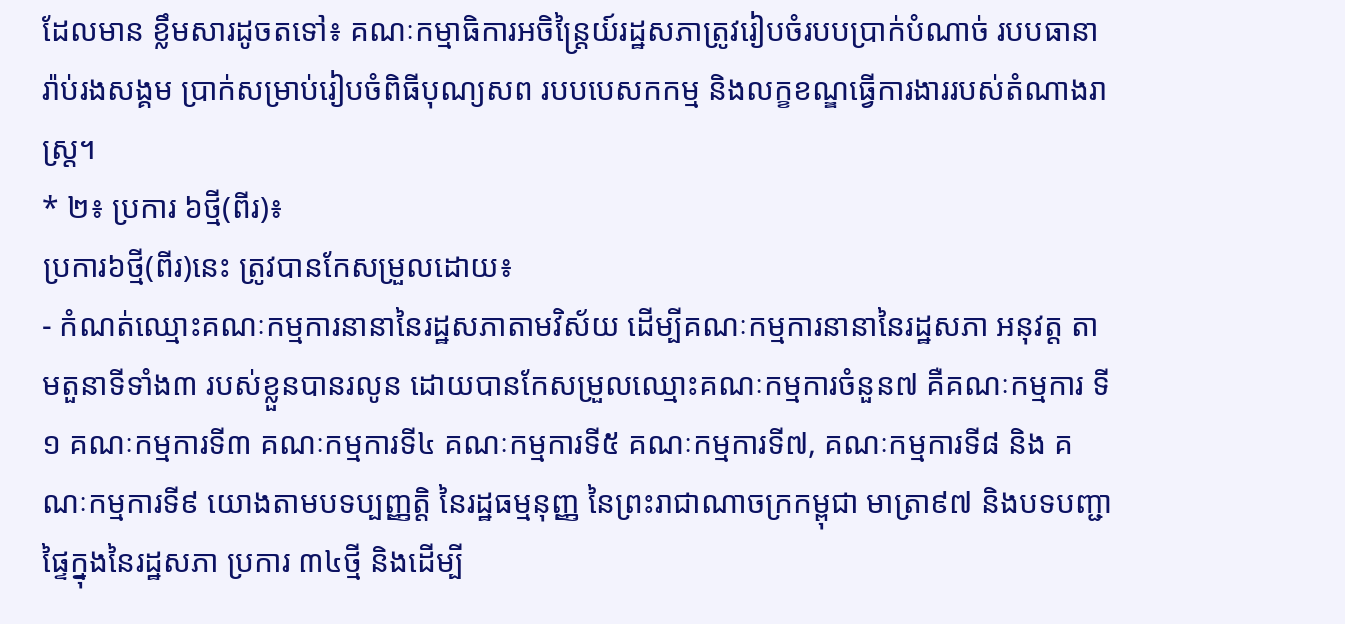ដែលមាន ខ្លឹមសារដូចតទៅ៖ គណៈកម្មាធិការអចិន្ត្រៃយ៍រដ្ឋសភាត្រូវរៀបចំរបបប្រាក់បំណាច់ របបធានារ៉ាប់រងសង្គម ប្រាក់សម្រាប់រៀបចំពិធីបុណ្យសព របបបេសកកម្ម និងលក្ខខណ្ឌធ្វើការងាររបស់តំណាងរាស្ត្រ។
* ២៖ ប្រការ ៦ថ្មី(ពីរ)៖
ប្រការ៦ថ្មី(ពីរ)នេះ ត្រូវបានកែសម្រួលដោយ៖
- កំណត់ឈ្មោះគណៈកម្មការនានានៃរដ្ឋសភាតាមវិស័យ ដើម្បីគណៈកម្មការនានានៃរដ្ឋសភា អនុវត្ត តាមតួនាទីទាំង៣ របស់ខ្លួនបានរលូន ដោយបានកែសម្រួលឈ្មោះគណៈកម្មការចំនួន៧ គឺគណៈកម្មការ ទី១ គណៈកម្មការទី៣ គណៈកម្មការទី៤ គណៈកម្មការទី៥ គណៈកម្មការទី៧, គណៈកម្មការទី៨ និង គណៈកម្មការទី៩ យោងតាមបទប្បញ្ញត្តិ នៃរដ្ឋធម្មនុញ្ញ នៃព្រះរាជាណាចក្រកម្ពុជា មាត្រា៩៧ និងបទបញ្ជាផ្ទៃក្នុងនៃរដ្ឋសភា ប្រការ ៣៤ថ្មី និងដើម្បី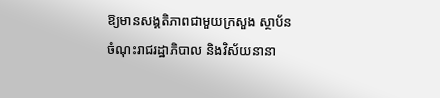ឱ្យមានសង្គតិភាពជាមួយក្រសួង ស្ថាប័ន ចំណុះរាជរដ្ឋាភិបាល និងវិស័យនានា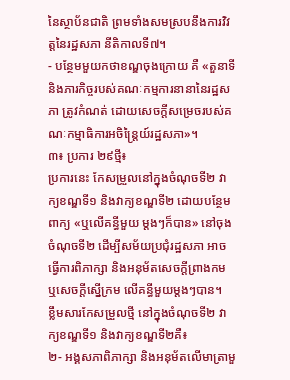នៃស្ថាប័នជាតិ ព្រមទាំងសមស្របនឹងការវិវត្តនៃរដ្ឋសភា នីតិកាលទី៧។
- បន្ថែមមួយកថាខណ្ឌចុងក្រោយ គឺ «តួនាទី និងភារកិច្ចរបស់គណៈកម្មការនានានៃរដ្ឋសភា ត្រូវកំណត់ ដោយសេចក្តីសម្រេចរបស់គណៈកម្មាធិការអចិន្ត្រៃយ៍រដ្ឋសភា»។
៣៖ ប្រការ ២៩ថ្មី៖
ប្រការនេះ កែសម្រួលនៅក្នុងចំណុចទី២ វាក្យខណ្ឌទី១ និងវាក្យខណ្ឌទី២ ដោយបន្ថែមពាក្យ «ឬលើគន្ធីមួយ ម្ដងៗក៏បាន» នៅចុងចំណុចទី២ ដើម្បីសម័យប្រជុំរដ្ឋសភា អាចធ្វើការពិភាក្សា និងអនុម័តសេចក្ដីព្រាងកម ឬសេចក្តីស្នើក្រម លើគន្ធីមួយម្តងៗបាន។
ខ្លឹមសារកែសម្រួលថ្មី នៅក្នុងចំណុចទី២ វាក្យខណ្ឌទី១ និងវាក្យខណ្ឌទី២គឺ៖
២- អង្គសភាពិភាក្សា និងអនុម័តលើមាត្រាមួ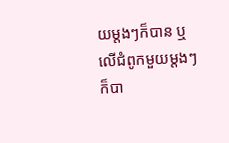យម្តងៗក៏បាន ឬលើជំពូកមួយម្តងៗក៏បា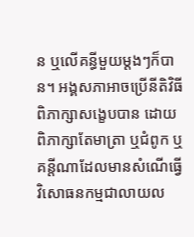ន ឬលើគន្ធីមួយម្តងៗក៏បាន។ អង្គសភាអាចប្រើនីតិវិធីពិភាក្សាសង្ខេបបាន ដោយពិភាក្សាតែមាត្រា ឬជំពូក ឬគន្តីណាដែលមានសំណើធ្វើវិសោធនកម្មជាលាយល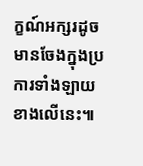ក្ខណ៍អក្សរដូចមានចែងក្នុងប្រការទាំងឡាយខាងលើនេះ៕